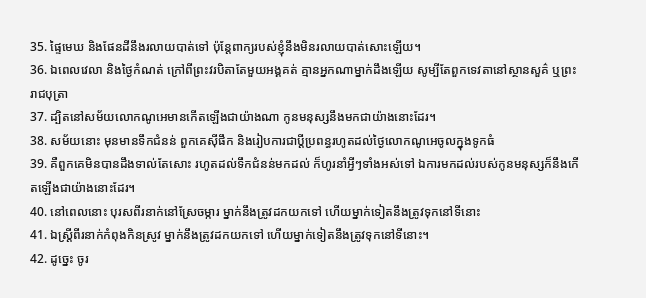35. ផ្ទៃមេឃ និងផែនដីនឹងរលាយបាត់ទៅ ប៉ុន្ដែពាក្យរបស់ខ្ញុំនឹងមិនរលាយបាត់សោះឡើយ។
36. ឯពេលវេលា និងថ្ងៃកំណត់ ក្រៅពីព្រះវរបិតាតែមួយអង្គគត់ គ្មានអ្នកណាម្នាក់ដឹងឡើយ សូម្បីតែពួកទេវតានៅស្ថានសួគ៌ ឬព្រះរាជបុត្រា
37. ដ្បិតនៅសម័យលោកណូអេមានកើតឡើងជាយ៉ាងណា កូនមនុស្សនឹងមកជាយ៉ាងនោះដែរ។
38. សម័យនោះ មុនមានទឹកជំនន់ ពួកគេស៊ីផឹក និងរៀបការជាប្ដីប្រពន្ធរហូតដល់ថ្ងៃលោកណូអេចូលក្នុងទូកធំ
39. គឺពួកគេមិនបានដឹងទាល់តែសោះ រហូតដល់ទឹកជំនន់មកដល់ ក៏ហូរនាំអ្វីៗទាំងអស់ទៅ ឯការមកដល់របស់កូនមនុស្សក៏នឹងកើតឡើងជាយ៉ាងនោះដែរ។
40. នៅពេលនោះ បុរសពីរនាក់នៅស្រែចម្ការ ម្នាក់នឹងត្រូវដកយកទៅ ហើយម្នាក់ទៀតនឹងត្រូវទុកនៅទីនោះ
41. ឯស្ដ្រីពីរនាក់កំពុងកិនស្រូវ ម្នាក់នឹងត្រូវដកយកទៅ ហើយម្នាក់ទៀតនឹងត្រូវទុកនៅទីនោះ។
42. ដូច្នេះ ចូរ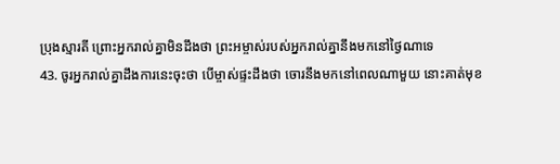ប្រុងស្មារតី ព្រោះអ្នករាល់គ្នាមិនដឹងថា ព្រះអម្ចាស់របស់អ្នករាល់គ្នានឹងមកនៅថ្ងៃណាទេ
43. ចូរអ្នករាល់គ្នាដឹងការនេះចុះថា បើម្ចាស់ផ្ទះដឹងថា ចោរនឹងមកនៅពេលណាមួយ នោះគាត់មុខ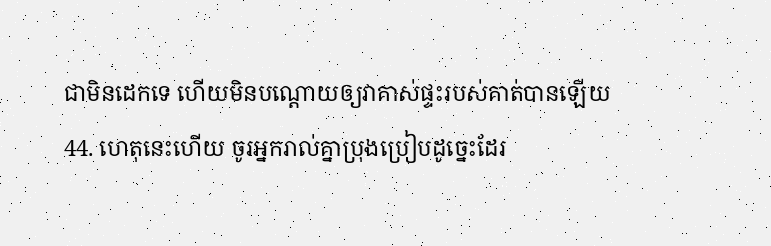ជាមិនដេកទេ ហើយមិនបណ្តោយឲ្យវាគាស់ផ្ទះរបស់គាត់បានឡើយ
44. ហេតុនេះហើយ ចូរអ្នករាល់គ្នាប្រុងប្រៀបដូច្នេះដែរ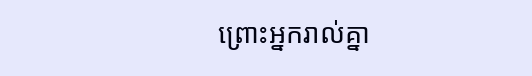ព្រោះអ្នករាល់គ្នា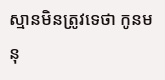ស្មានមិនត្រូវទេថា កូនមនុ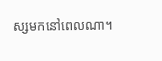ស្សមកនៅពេលណា។